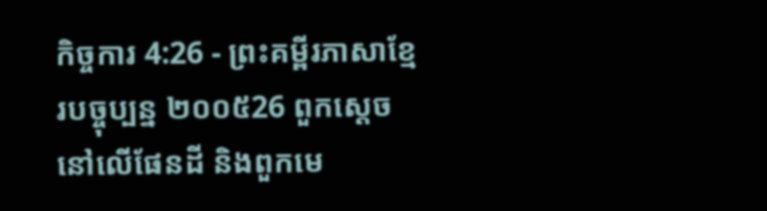កិច្ចការ 4:26 - ព្រះគម្ពីរភាសាខ្មែរបច្ចុប្បន្ន ២០០៥26 ពួកស្ដេចនៅលើផែនដី និងពួកមេ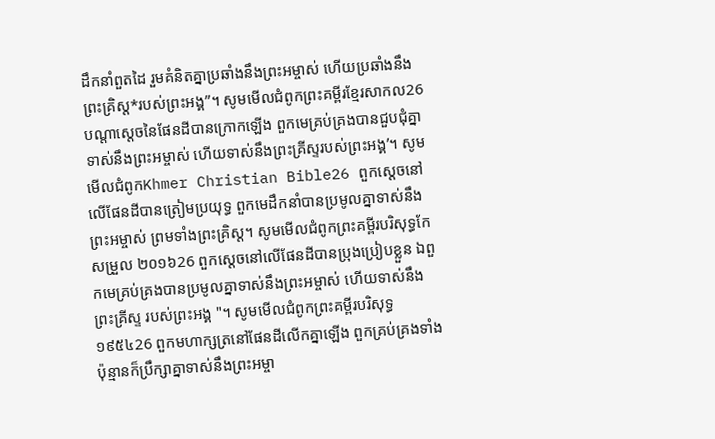ដឹកនាំពួតដៃ រួមគំនិតគ្នាប្រឆាំងនឹងព្រះអម្ចាស់ ហើយប្រឆាំងនឹងព្រះគ្រិស្ត*របស់ព្រះអង្គ”។ សូមមើលជំពូកព្រះគម្ពីរខ្មែរសាកល26 បណ្ដាស្ដេចនៃផែនដីបានក្រោកឡើង ពួកមេគ្រប់គ្រងបានជួបជុំគ្នា ទាស់នឹងព្រះអម្ចាស់ ហើយទាស់នឹងព្រះគ្រីស្ទរបស់ព្រះអង្គ’។ សូមមើលជំពូកKhmer Christian Bible26 ពួកស្ដេចនៅលើផែនដីបានត្រៀមប្រយុទ្ធ ពួកមេដឹកនាំបានប្រមូលគ្នាទាស់នឹងព្រះអម្ចាស់ ព្រមទាំងព្រះគ្រិស្ដ។ សូមមើលជំពូកព្រះគម្ពីរបរិសុទ្ធកែសម្រួល ២០១៦26 ពួកស្ដេចនៅលើផែនដីបានប្រុងប្រៀបខ្លួន ឯពួកមេគ្រប់គ្រងបានប្រមូលគ្នាទាស់នឹងព្រះអម្ចាស់ ហើយទាស់នឹងព្រះគ្រីស្ទ របស់ព្រះអង្គ "។ សូមមើលជំពូកព្រះគម្ពីរបរិសុទ្ធ ១៩៥៤26 ពួកមហាក្សត្រនៅផែនដីលើកគ្នាឡើង ពួកគ្រប់គ្រងទាំងប៉ុន្មានក៏ប្រឹក្សាគ្នាទាស់នឹងព្រះអម្ចា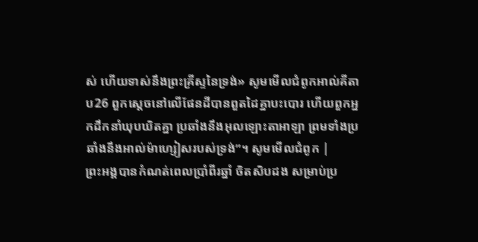ស់ ហើយទាស់នឹងព្រះគ្រីស្ទនៃទ្រង់» សូមមើលជំពូកអាល់គីតាប26 ពួកស្ដេចនៅលើផែនដីបានពួតដៃគ្នាបះបោរ ហើយពួកអ្នកដឹកនាំឃុបឃិតគ្នា ប្រឆាំងនឹងអុលឡោះតាអាឡា ព្រមទាំងប្រឆាំងនឹងអាល់ម៉ាហ្សៀសរបស់ទ្រង់”។ សូមមើលជំពូក |
ព្រះអង្គបានកំណត់ពេលប្រាំពីរឆ្នាំ ចិតសិបដង សម្រាប់ប្រ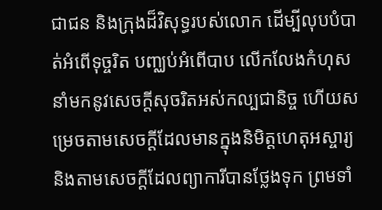ជាជន និងក្រុងដ៏វិសុទ្ធរបស់លោក ដើម្បីលុបបំបាត់អំពើទុច្ចរិត បញ្ឈប់អំពើបាប លើកលែងកំហុស នាំមកនូវសេចក្ដីសុចរិតអស់កល្បជានិច្ច ហើយសម្រេចតាមសេចក្ដីដែលមានក្នុងនិមិត្តហេតុអស្ចារ្យ និងតាមសេចក្ដីដែលព្យាការីបានថ្លែងទុក ព្រមទាំ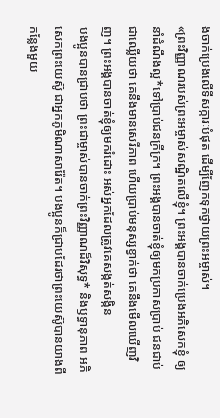ងចាក់ប្រេងលើទីសក្ការៈបំផុត ដើម្បីញែកទុកថ្វាយព្រះអម្ចាស់។
«ព្រះវិញ្ញាណរបស់ព្រះអម្ចាស់សណ្ឋិតលើខ្ញុំ។ ព្រះអង្គបានចាក់ប្រេងអភិសេកខ្ញុំ ឲ្យនាំដំណឹងល្អ*ទៅប្រាប់ជនក្រីក្រ។ ព្រះអង្គបានចាត់ខ្ញុំឲ្យមកប្រកាសប្រាប់ ជនជាប់ជាឈ្លើយថា គេនឹងមានសេរីភាព ហើយប្រាប់មនុស្សខ្វាក់ថា គេនឹងមើលឃើញវិញ។ ព្រះអង្គបានចាត់ខ្ញុំឲ្យមករំដោះ អស់អ្នកដែលត្រូវគេសង្កត់សង្កិន
បងប្អូនបានជ្រាបថា ព្រះជាម្ចាស់បានចាក់ព្រះវិញ្ញាណដ៏វិសុទ្ធ* និងឫទ្ធានុភាព អភិសេកព្រះយេស៊ូ ជាអ្នកភូមិណាសារ៉ែត។ បងប្អូនក៏ជ្រាបដែរថាព្រះយេស៊ូបានយាងពីកន្លែងមួយ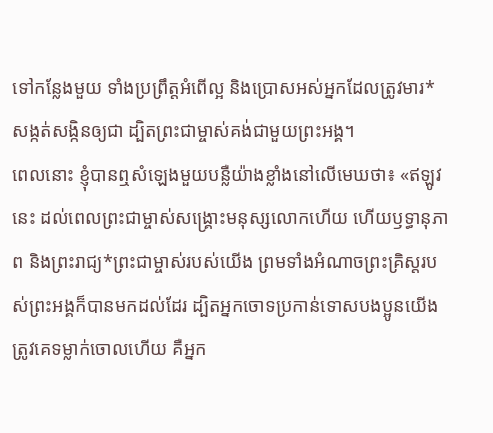ទៅកន្លែងមួយ ទាំងប្រព្រឹត្តអំពើល្អ និងប្រោសអស់អ្នកដែលត្រូវមារ*សង្កត់សង្កិនឲ្យជា ដ្បិតព្រះជាម្ចាស់គង់ជាមួយព្រះអង្គ។
ពេលនោះ ខ្ញុំបានឮសំឡេងមួយបន្លឺយ៉ាងខ្លាំងនៅលើមេឃថា៖ «ឥឡូវនេះ ដល់ពេលព្រះជាម្ចាស់សង្គ្រោះមនុស្សលោកហើយ ហើយឫទ្ធានុភាព និងព្រះរាជ្យ*ព្រះជាម្ចាស់របស់យើង ព្រមទាំងអំណាចព្រះគ្រិស្តរបស់ព្រះអង្គក៏បានមកដល់ដែរ ដ្បិតអ្នកចោទប្រកាន់ទោសបងប្អូនយើង ត្រូវគេទម្លាក់ចោលហើយ គឺអ្នក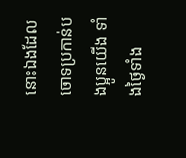នោះឯងដែលចោទប្រកាន់បងប្អូនយើង ទាំងថ្ងៃទាំង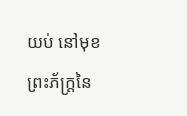យប់ នៅមុខព្រះភ័ក្ត្រនៃ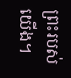ព្រះរបស់យើង។